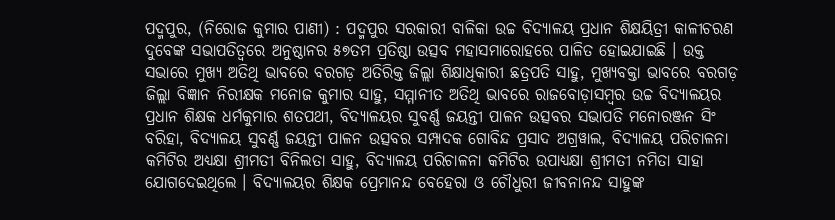ପଦ୍ମପୁର, (ନିରୋଜ କୁମାର ପାଣୀ) : ପଦ୍ମପୁର ସରକାରୀ ବାଳିକା ଉଚ୍ଚ ବିଦ୍ୟାଳୟ ପ୍ରଧାନ ଶିକ୍ଷୟିତ୍ରୀ କାଳୀଚରଣ ଦୁବେଙ୍କ ସଭାପତିତ୍ୱରେ ଅନୁଷ୍ଠାନର ୫୭ତମ ପ୍ରତିଷ୍ଠା ଉତ୍ସବ ମହାସମାରୋହରେ ପାଳିତ ହୋଇଯାଇଛି । ଉକ୍ତ ସଭାରେ ମୁଖ୍ୟ ଅତିଥି ଭାବରେ ବରଗଡ଼ ଅତିରିକ୍ତ ଜିଲ୍ଲା ଶିକ୍ଷାଧିକାରୀ ଛତ୍ରପତି ସାହୁ, ମୁଖ୍ୟବକ୍ତା ଭାବରେ ବରଗଡ଼ ଜିଲ୍ଲା ବିଜ୍ଞାନ ନିରୀକ୍ଷକ ମନୋଜ କୁମାର ସାହୁ, ସମ୍ମାନୀତ ଅତିଥି ଭାବରେ ରାଜବୋଡ଼ାସମ୍ବର ଉଚ୍ଚ ବିଦ୍ୟାଳୟର ପ୍ରଧାନ ଶିକ୍ଷକ ଧର୍ମକୁମାର ଶତପଥୀ, ବିଦ୍ୟାଳୟର ସୁବର୍ଣ୍ଣ ଜୟନ୍ତୀ ପାଳନ ଉତ୍ସବର ସଭାପତି ମନୋରଞ୍ଜନ ସିଂ ବରିହା, ବିଦ୍ୟାଳୟ ସୁବର୍ଣ୍ଣ ଜୟନ୍ତୀ ପାଳନ ଉତ୍ସବର ସମ୍ପାଦକ ଗୋବିନ୍ଦ ପ୍ରସାଦ ଅଗ୍ରୱାଲ, ବିଦ୍ୟାଳୟ ପରିଚାଳନା କମିଟିର ଅଧ୍ୟକ୍ଷା ଶ୍ରୀମତୀ ବିନିଲତା ସାହୁ, ବିଦ୍ୟାଳୟ ପରିଚାଳନା କମିଟିର ଉପାଧ୍ୟକ୍ଷା ଶ୍ରୀମତୀ ନମିତା ସାହା ଯୋଗଦେଇଥିଲେ । ବିଦ୍ୟାଳୟର ଶିକ୍ଷକ ପ୍ରେମାନନ୍ଦ ବେହେରା ଓ ଚୌଧୁରୀ ଜୀବନାନନ୍ଦ ସାହୁଙ୍କ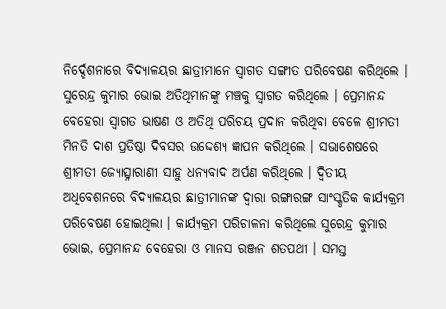ନିର୍ଦ୍ଦେଶନାରେ ବିଦ୍ୟାଳୟର ଛାତ୍ରୀମାନେ ସ୍ୱାଗତ ସଙ୍ଗୀତ ପରିବେଷଣ କରିଥିଲେ । ସୁରେନ୍ଦ୍ର କୁମାର ଭୋଇ ଅତିଥିମାନଙ୍କୁ ମଞ୍ଚକୁ ସ୍ୱାଗତ କରିଥିଲେ । ପ୍ରେମାନନ୍ଦ ବେହେରା ସ୍ୱାଗତ ଭାଷଣ ଓ ଅତିଥି ପରିଚୟ ପ୍ରଦାନ କରିଥିବା ବେଳେ ଶ୍ରୀମତୀ ମିନତି ଦାଶ ପ୍ରତିଷ୍ଠା ଦିବସର ଉଦ୍ଦେଶ୍ୟ ଜ୍ଞାପନ କରିଥିଲେ । ସଭାଶେଷରେ ଶ୍ରୀମତୀ ଜ୍ୟୋତ୍ସ୍ନାରାଣୀ ସାହୁ ଧନ୍ୟବାଦ ଅର୍ପଣ କରିଥିଲେ । ଦ୍ୱିତୀୟ ଅଧିବେଶନରେ ବିଦ୍ୟାଳୟର ଛାତ୍ରୀମାନଙ୍କ ଦ୍ୱାରା ରଙ୍ଗାରଙ୍ଗ ସାଂସ୍କୃତିକ କାର୍ଯ୍ୟକ୍ରମ ପରିବେଷଣ ହୋଇଥିଲା । କାର୍ଯ୍ୟକ୍ରମ ପରିଚାଳନା କରିଥିଲେ ସୁରେନ୍ଦ୍ର କୁମାର ଭୋଇ, ପ୍ରେମାନନ୍ଦ ବେହେରା ଓ ମାନସ ରଞ୍ଜନ ଶତପଥୀ । ସମସ୍ତ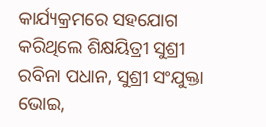କାର୍ଯ୍ୟକ୍ରମରେ ସହଯୋଗ କରିଥିଲେ ଶିକ୍ଷୟିତ୍ରୀ ସୁଶ୍ରୀ ରବିନା ପଧାନ, ସୁଶ୍ରୀ ସଂଯୁକ୍ତା ଭୋଇ,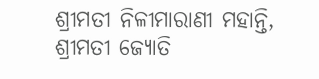ଶ୍ରୀମତୀ ନିଳୀମାରାଣୀ ମହାନ୍ତି, ଶ୍ରୀମତୀ ଜ୍ୟୋତି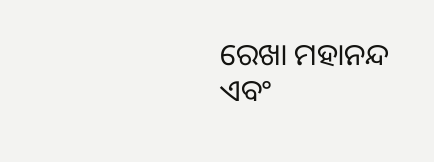ରେଖା ମହାନନ୍ଦ ଏବଂ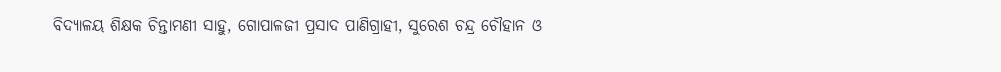ବିଦ୍ୟାଳୟ ଶିକ୍ଷକ ଚିନ୍ତାମଣୀ ସାହୁ, ଗୋପାଳଜୀ ପ୍ରସାଦ ପାଣିଗ୍ରାହୀ, ସୁରେଶ ଚନ୍ଦ୍ର ଚୌହାନ ଓ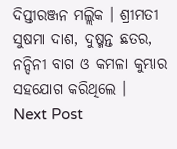ଦିପ୍ତୀରଞ୍ଜନ ମଲ୍ଲିକ । ଶ୍ରୀମତୀ ସୁଷମା ଦାଶ, ଦୁଷ୍ମନ୍ତ ଛତର, ନନ୍ଦିନୀ ବାଗ ଓ କମଳା କୁମ୍ଭାର ସହଯୋଗ କରିଥିଲେ ।
Next Post